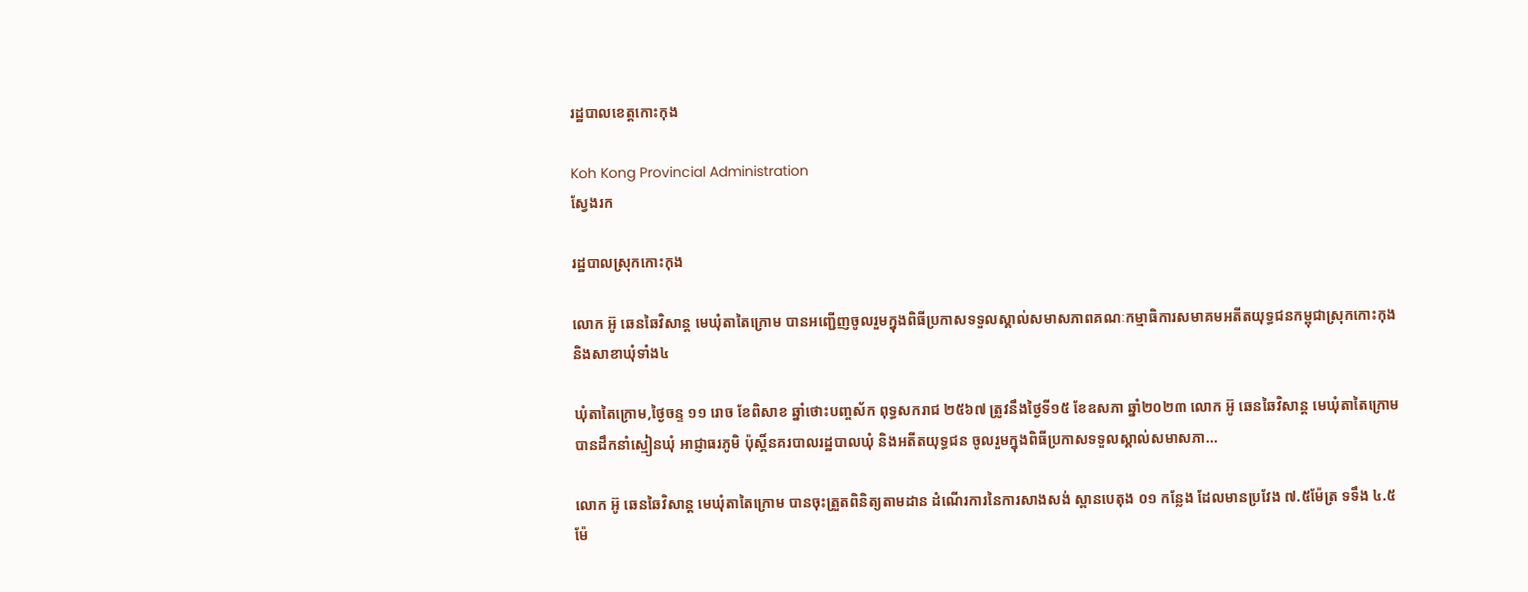រដ្ឋបាលខេត្តកោះកុង

Koh Kong Provincial Administration
ស្វែងរក

រដ្ឋបាលស្រុកកោះកុង

លោក អ៊ូ ឆេនឆៃវិសាន្ដ មេឃុំតាតៃក្រោម បានអញ្ជើញចូលរួមក្នុងពិធីប្រកាសទទួលស្គាល់សមាសភាពគណៈកម្មាធិការសមាគមអតីតយុទ្ធជនកម្ពុជាស្រុកកោះកុង និងសាខាឃុំទាំង៤

ឃុំតាតៃក្រោម,ថ្ងៃចន្ទ ១១ រោច ខែពិសាខ ឆ្នាំថោះបញ្ចស័ក ពុទ្ធសករាជ ២៥៦៧ ត្រូវនឹងថ្ងៃទី១៥ ខែឧសភា ឆ្នាំ២០២៣ លោក អ៊ូ ឆេនឆៃវិសាន្ដ មេឃុំតាតៃក្រោម បានដឹកនាំស្មៀនឃុំ អាជ្ញាធរភូមិ ប៉ុស្តិ៍នគរបាលរដ្ឋបាលឃុំ និងអតីតយុទ្ធជន ចូលរួមក្នុងពិធីប្រកាសទទួលស្គាល់សមាសភា...

លោក អ៊ូ ឆេនឆៃវិសាន្ដ មេឃុំតាតៃក្រោម បានចុះត្រួតពិនិត្យតាមដាន ដំណើរការនៃការសាងសង់ ស្ពានបេតុង ០១ កន្លែង ដែលមានប្រវែង ៧.៥ម៉ែត្រ ទទឹង ៤.៥ម៉ែ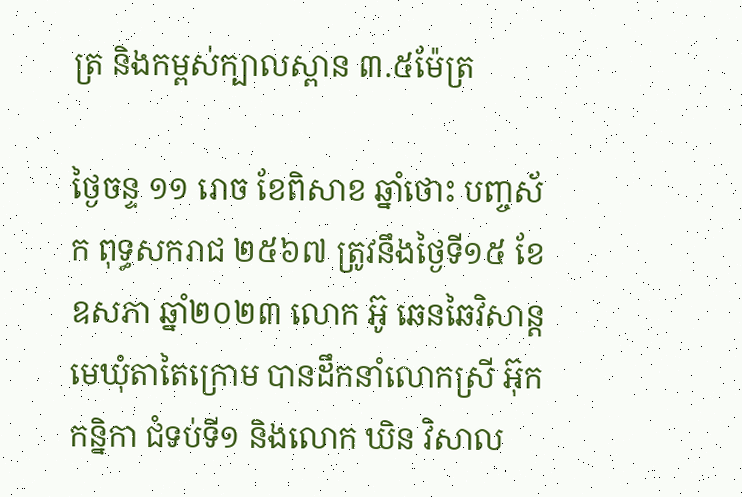ត្រ និងកម្ពស់ក្បាលស្ពាន ៣.៥ម៉ែត្រ

ថ្ងៃចន្ទ ១១ រោច ខែពិសាខ ឆ្នាំថោះ បញ្ចស័ក ពុទ្ធសករាជ ២៥៦៧ ត្រូវនឹងថ្ងៃទី១៥ ខែឧសភា ឆ្នាំ២០២៣ លោក អ៊ូ ឆេនឆៃវិសាន្ដ មេឃុំតាតៃក្រោម បានដឹកនាំលោកស្រី អ៊ុក កន្និកា ជំទប់ទី១ និងលោក ឃិន វិសាល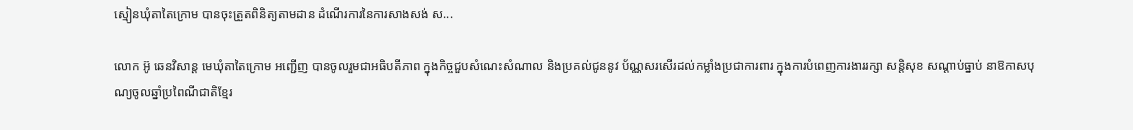ស្មៀនឃុំតាតៃក្រោម បានចុះត្រួតពិនិត្យតាមដាន ដំណើរការនៃការសាងសង់ ស...

លោក អ៊ូ ឆេនវិសាន្ត មេឃុំតាតៃក្រោម អញ្ជើញ បានចូលរួមជាអធិបតីភាព ក្នុងកិច្ចជួបសំណេះសំណាល និងប្រគល់ជូននូវ ប័ណ្ណសរសើរដល់កម្លាំងប្រជាការពារ ក្នុងការបំពេញការងាររក្សា សន្តិសុខ សណ្តាប់ធ្នាប់ នាឱកាសបុណ្យចូលឆ្នាំប្រពៃណីជាតិខ្មែរ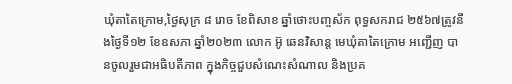ឃុំតាតៃក្រោម,ថ្ងៃសុក្រ ៨ រោច ខែពិសាខ ឆ្នាំថោះបញ្ចស័ក ពុទ្ធសករាជ ២៥៦៧ត្រូវនឹងថ្ងៃទី១២ ខែឧសភា ឆ្នាំ២០២៣ លោក អ៊ូ ឆេនវិសាន្ត មេឃុំតាតៃក្រោម អញ្ជើញ បានចូលរួមជាអធិបតីភាព ក្នុងកិច្ចជួបសំណេះសំណាល និងប្រគ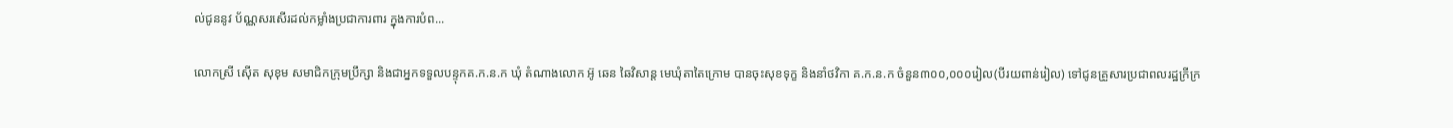ល់ជូននូវ ប័ណ្ណសរសើរដល់កម្លាំងប្រជាការពារ ក្នុងការបំព...

លោកស្រី ស៊ើត សុខុម សមាជិកក្រុមប្រឹក្សា និងជាអ្នកទទួលបន្ទុកគ.ក.ន.ក ឃុំ តំណាងលោក អ៊ូ ឆេន ឆៃវិសាន្ត មេឃុំតាតៃក្រោម បានចុះសុខទុក្ខ និងនាំថវិកា គ.ក.ន.ក ចំនួន៣០០,០០០រៀល(បីរយពាន់រៀល) ទៅជូនគ្រួសារប្រជាពលរដ្ឋក្រីក្រ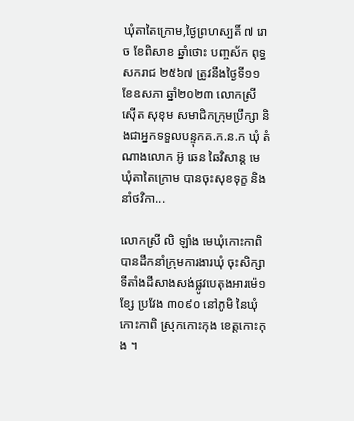ឃុំតាតៃក្រោម,ថ្ងៃព្រហស្បតិ៍ ៧ រោច ខែពិសាខ ឆ្នាំថោះ បញ្ចស័ក ពុទ្ធសករាជ ២៥៦៧ ត្រូវនឹងថ្ងៃទី១១ ខែឧសភា ឆ្នាំ២០២៣ លោកស្រី ស៊ើត សុខុម សមាជិកក្រុមប្រឹក្សា និងជាអ្នកទទួលបន្ទុកគ.ក.ន.ក ឃុំ តំណាងលោក អ៊ូ ឆេន ឆៃវិសាន្ត មេឃុំតាតៃក្រោម បានចុះសុខទុក្ខ និងនាំថវិកា...

លោកស្រី លិ ឡាំង មេឃុំកោះកាពិ បានដឹកនាំក្រុមការងារឃុំ ចុះសិក្សាទីតាំងដីសាងសង់ផ្លូវបេតុងអារម៉េ១ខ្សែ ប្រវែង ៣០៩០ នៅភូមិ នៃឃុំកោះកាពិ ស្រុកកោះកុង ខេត្តកោះកុង ។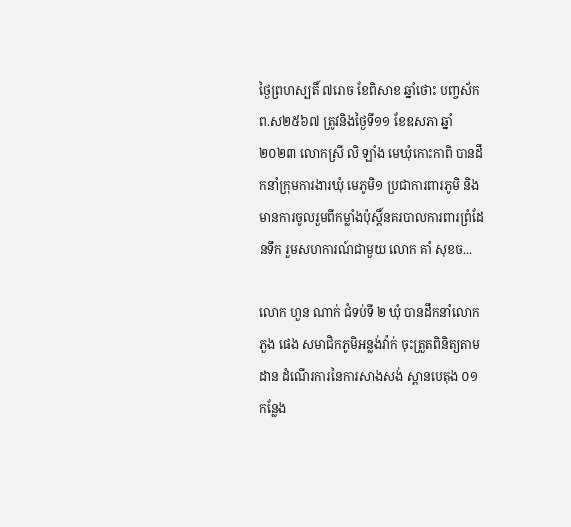ថ្ងៃព្រហស្បតិ៍ ៧រោច ខែពិសាខ ឆ្នាំថោះ បញ្ចស័ក ព.ស២៥៦៧ ត្រូវនិងថ្ងៃទី១១ ខែឧសភា ឆ្នាំ២០២៣ លោកស្រី លិ ឡាំង មេឃុំកោះកាពិ បានដឹកនាំក្រុមការងារឃុំ មេភូមិ១ ប្រជាការពារភូមិ និងមានការចូលរួមពីកម្លាំងប៉ុស្តិ៍នគរបាលការពារព្រំដែនទឹក រួមសហការណ៍ជាមួយ លោក គាំ សុខច...

លោក ហួន ណាក់ ជំទប់ទី ២ ឃុំ បានដឹកនាំលោក ភួង ផេង សមាជិកភូមិអន្លង់វ៉ាក់ ចុះត្រួតពិនិត្យតាមដាន ដំណើរការនៃការសាងសង់ ស្ពានបេតុង ០១ កន្លែង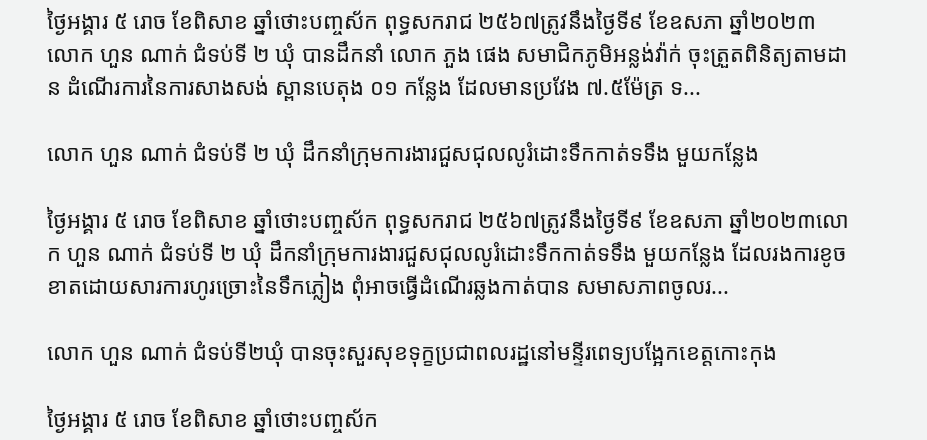ថ្ងៃអង្គារ ៥ រោច ខែពិសាខ ឆ្នាំថោះបញ្ចស័ក ពុទ្ធសករាជ ២៥៦៧ត្រូវនឹងថ្ងៃទី៩ ខែឧសភា ឆ្នាំ២០២៣ លោក ហួន ណាក់ ជំទប់ទី ២ ឃុំ បានដឹកនាំ លោក ភួង ផេង សមាជិកភូមិអន្លង់វ៉ាក់ ចុះត្រួតពិនិត្យតាមដាន ដំណើរការនៃការសាងសង់ ស្ពានបេតុង ០១ កន្លែង ដែលមានប្រវែង ៧.៥ម៉ែត្រ ទ...

លោក ហួន ណាក់ ជំទប់ទី ២ ឃុំ ដឹកនាំក្រុមការងារជួសជុលលូរំដោះទឹកកាត់ទទឹង មួយកន្លែង

ថ្ងៃអង្គារ ៥ រោច ខែពិសាខ ឆ្នាំថោះបញ្ចស័ក ពុទ្ធសករាជ ២៥៦៧ត្រូវនឹងថ្ងៃទី៩ ខែឧសភា ឆ្នាំ២០២៣លោក ហួន ណាក់ ជំទប់ទី ២ ឃុំ ដឹកនាំក្រុមការងារជួសជុលលូរំដោះទឹកកាត់ទទឹង មួយកន្លែង ដែលរងការខូចខាតដោយសារការហូរច្រោះនៃទឹកភ្លៀង ពុំអាចធ្វើដំណើរឆ្លងកាត់បាន សមាសភាពចូលរ...

លោក ហួន ណាក់ ជំទប់ទី២ឃុំ បានចុះសួរសុខទុក្ខប្រជាពលរដ្ឋនៅមន្ទីរពេទ្យបង្អែកខេត្តកោះកុង

ថ្ងៃអង្គារ ៥ រោច ខែពិសាខ ឆ្នាំថោះបញ្ចស័ក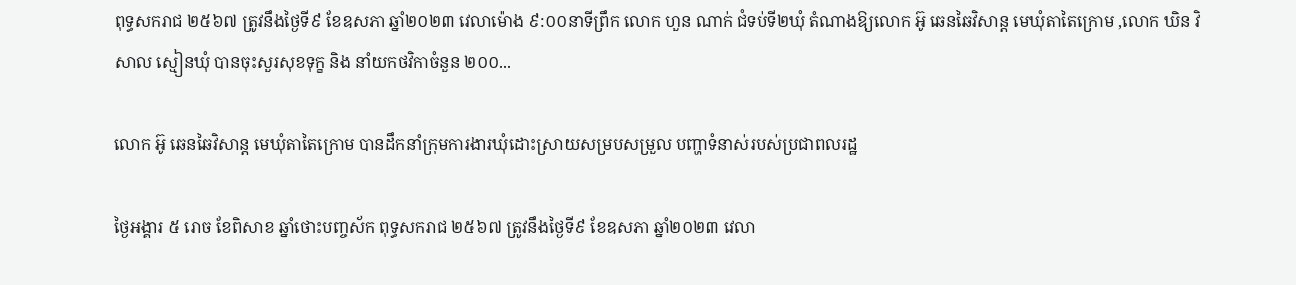ពុទ្ធសករាជ ២៥៦៧ ត្រូវនឹងថ្ងៃទី៩ ខែឧសភា ឆ្នាំ២០២៣ វេលាម៉ោង ៩:០០នាទីព្រឹក លោក ហួន ណាក់ ជំទប់ទី២ឃុំ តំណាងឱ្យលោក អ៊ូ ឆេនឆៃវិសាន្ត មេឃុំតាតៃក្រោម ,លោក ឃិន វិសាល ស្មៀនឃុំ បានចុះសួរសុខទុក្ខ និង នាំយកថវិកាចំនួន ២០០...

លោក អ៊ូ ឆេនឆៃវិសាន្ត មេឃុំតាតៃក្រោម បានដឹកនាំក្រុមការងារឃុំដោះស្រាយសម្របសម្រួល បញ្ហាទំនាស់របស់ប្រជាពលរដ្ឋ

ថ្ងៃអង្គារ ៥ រោច ខែពិសាខ ឆ្នាំថោះបញ្ចស័ក ពុទ្ធសករាជ ២៥៦៧ ត្រូវនឹងថ្ងៃទី៩ ខែឧសភា ឆ្នាំ២០២៣ វេលា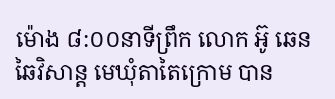ម៉ោង ៨:០០នាទីព្រឹក លោក អ៊ូ ឆេនឆៃវិសាន្ត មេឃុំតាតៃក្រោម បាន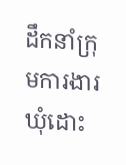ដឹកនាំក្រុមការងារឃុំដោះ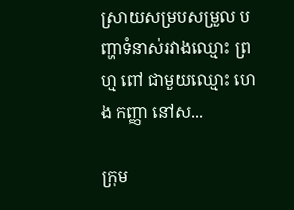ស្រាយសម្របសម្រួល បញ្ហាទំនាស់រវាងឈ្មោះ ព្រហ្ម ពៅ ជាមួយឈ្មោះ ហេង កញ្ញា នៅស...

ក្រុម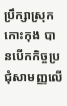ប្រឹក្សាស្រុកកោះកុង បានបើកកិច្ចប្រជុំសាមញ្ញលើ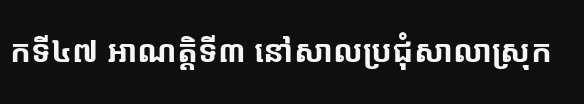កទី៤៧ អាណត្តិទី៣ នៅសាលប្រជុំសាលាស្រុក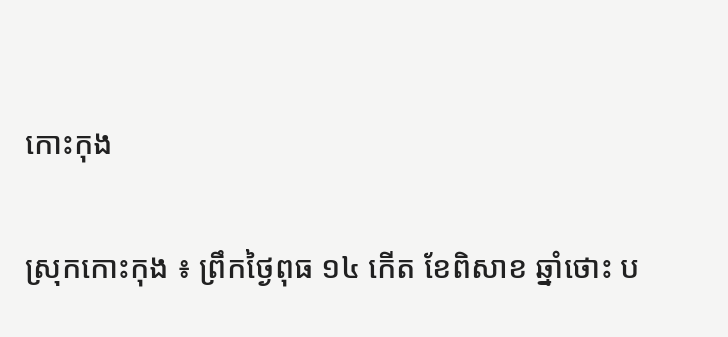កោះកុង

ស្រុកកោះកុង ៖ ព្រឹកថ្ងៃពុធ ១៤ កើត ខែពិសាខ ឆ្នាំថោះ ប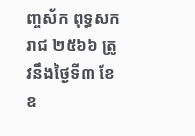ញ្ចស័ក ពុទ្ធសករាជ ២៥៦៦ ត្រូវនឹងថ្ងៃទី៣ ខែឧ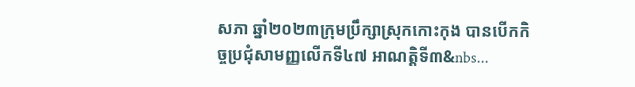សភា ឆ្នាំ២០២៣ក្រុមប្រឹក្សាស្រុកកោះកុង បានបើកកិច្ចប្រជុំសាមញ្ញលើកទី៤៧ អាណត្ដិទី៣&nbs...